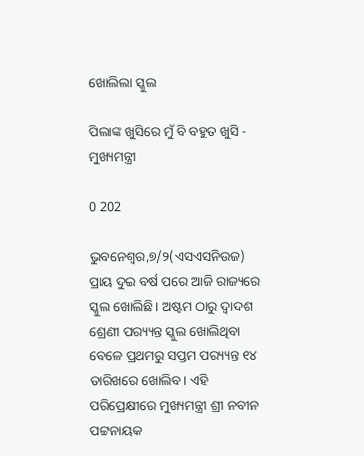ଖୋଲିଲା ସ୍କୁଲ

ପିଲାଙ୍କ ଖୁସିରେ ମୁଁ ବି ବହୁତ ଖୁସି - ମୁଖ୍ୟମନ୍ତ୍ରୀ

0 202

ଭୁବନେଶ୍ୱର,୭/୨(ଏସଏସନିଉଜ) ପ୍ରାୟ ଦୁଇ ବର୍ଷ ପରେ ଆଜି ରାଜ୍ୟରେ ସ୍କୁଲ ଖୋଲିଛି। ଅଷ୍ଟମ ଠାରୁ ଦ୍ବାଦଶ ଶ୍ରେଣୀ ପର‌୍ୟ୍ୟନ୍ତ ସ୍କୁଲ ଖୋଲିଥିବା ବେଳେ ପ୍ରଥମରୁ ସପ୍ତମ ପର‌୍ୟ୍ୟନ୍ତ ୧୪ ତାରିଖରେ ଖୋଲିବ। ଏହି ପରିପ୍ରେକ୍ଷୀରେ ମୁଖ୍ୟମନ୍ତ୍ରୀ ଶ୍ରୀ ନବୀନ ପଟ୍ଟନାୟକ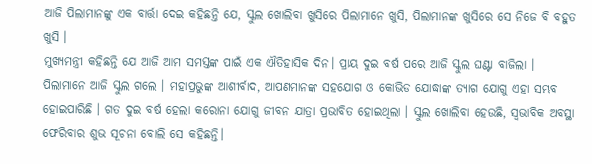ଆଜି ପିଲାମାନଙ୍କୁ ଏକ ବାର୍ତ୍ତା ଦେଇ କହିଛନ୍ତି ଯେ, ସ୍କୁଲ ଖୋଲିବା ଖୁସିରେ ପିଲାମାନେ ଖୁସି, ପିଲାମାନଙ୍କ ଖୁସିରେ ସେ ନିଜେ ବି ବହୁତ ଖୁସି ।
ମୁଖ୍ୟମନ୍ତ୍ରୀ କହିଛନ୍ତି ଯେ ଆଜି ଆମ ସମସ୍ତଙ୍କ ପାଇଁ ଏକ ଐତିହାସିକ ଦିନ। ପ୍ରାୟ ଦୁଇ ବର୍ଷ ପରେ ଆଜି ସ୍କୁଲ ଘଣ୍ଟା ବାଜିଲା । ପିଲାମାନେ ଆଜି ସ୍କୁଲ ଗଲେ । ମହାପ୍ରଭୁଙ୍କ ଆଶୀର୍ବାଦ, ଆପଣମାନଙ୍କ ସହଯୋଗ ଓ କୋଭିଡ ଯୋଦ୍ଧାଙ୍କ ତ୍ୟାଗ ଯୋଗୁ ଏହା ସମ୍ଭବ ହୋଇପାରିଛି । ଗତ ଦୁଇ ବର୍ଷ ହେଲା କରୋନା ଯୋଗୁ ଜୀବନ ଯାତ୍ରା ପ୍ରଭାବିତ ହୋଇଥିଲା । ସ୍କୁଲ ଖୋଲିବା ହେଉଛି, ସ୍ବଭାବିକ ଅବସ୍ଥା ଫେରିବାର ଶୁଭ ସୂଚନା ବୋଲି ସେ କହିଛନ୍ତି।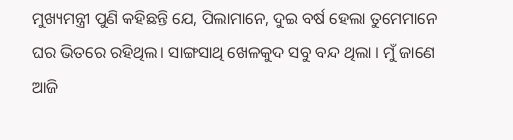ମୁଖ୍ୟମନ୍ତ୍ରୀ ପୁଣି କହିଛନ୍ତି ଯେ, ପିଲାମାନେ, ଦୁଇ ବର୍ଷ ହେଲା ତୁମେମାନେ ଘର ଭିତରେ ରହିଥିଲ। ସାଙ୍ଗସାଥି ଖେଳକୁଦ ସବୁ ବନ୍ଦ ଥିଲା । ମୁଁ ଜାଣେ ଆଜି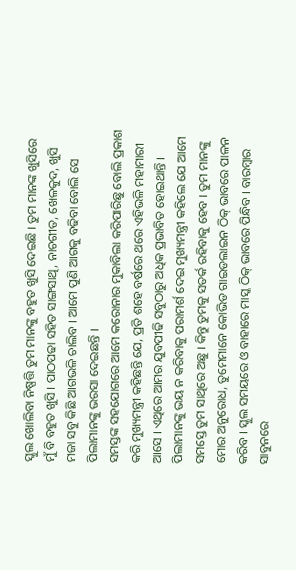ସ୍କୁଲ ଖୋଲିବା ନିଷ୍ପତ୍ତି ତୁମ ମାନଙ୍କୁ ବହୁତ ଖୁସି ଦେଇଛି । ତୁମ ମାନଙ୍କ ଖୁସିରେ ମୁଁ ବି ବହୁତ ଖୁସି । ପାଠପଢା ସହିତ ସାଙ୍ଗସାଥି, ନାଚଗୀତ, ଖେଳକୁଦ, ଖୁସି ମଜା ସବୁ କିଛି ଆଗଭଳି ଚାଲିବ । ଆମେ ପୁଣି ଆଗକୁ ବଢିବା ବୋଲି ସେ ପିଲାମାନଙ୍କୁ ଭରସା ଦେଇଛନ୍ତି ।
ସମସ୍ତଙ୍କ ସହଯୋଗରେ ଆମେ କରୋନାର ମୁକାବିଲା କରିପାରିଛୁ ବୋଲି ପ୍ରକାଶ କରି ମୁଖ୍ୟମନ୍ତ୍ରୀ କହିଛନ୍ତି ଯେ, ପ୍ରତି ଶହେ ବର୍ଷରେ ଥରେ ଏହିଭଳି ମହାମାରୀ ଆସେ । ଏଥିରେ ଆମର ଯୁବପୀଢି ସବୁଠାରୁ ଅଧିକ ପ୍ରଭାବିତ ହୋଇଥାନ୍ତି ।
ପିଲାମାନଙ୍କୁ ଭୟ ନ କରିବାକୁ ପରାମର୍ଶ ଦେଇ ମୁଖ୍ୟମନ୍ତ୍ରୀ କହିଲେ ଯେ ଆମେ ସମସ୍ତେ ତୁମ ସାଥିରେ ଅଛୁ । କିନ୍ତୁ ତୁମକୁ ସତର୍କ ରହିବାକୁ ହେବ । ତୁମ ମାନଙ୍କୁ ମୋର ଅନୁରୋଧ, ତୁମେମାନେ କୋଭିଡ ଗାଇଡଲାଇନ ଠିକ୍ ଭାବରେ ପାଳନ କରିବ । ସ୍କୁଲ ସମୟରେ ଓ ବାହାରେ ମାସ୍କ ଠିକ୍ ଭାବରେ ପିନ୍ଧିବ । ବାରମ୍ବାର ସାବୁନରେ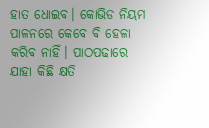ହାତ ଧୋଇବ। କୋଭିଡ ନିୟମ ପାଳନରେ କେବେ ବି ହେଳା କରିବ ନାହିଁ। ପାଠପଢାରେ ଯାହା କିଛି କ୍ଷତି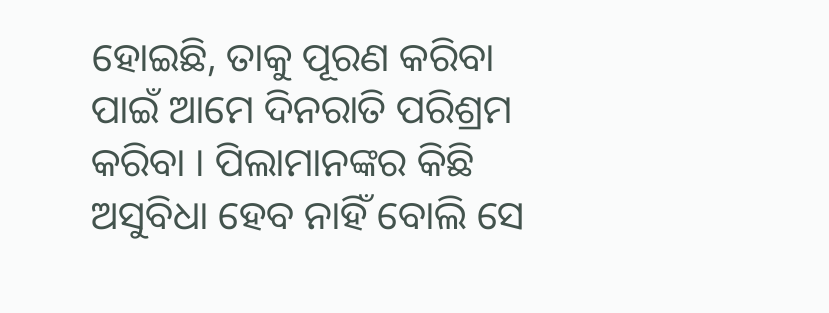ହୋଇଛି, ତାକୁ ପୂରଣ କରିବା ପାଇଁ ଆମେ ଦିନରାତି ପରିଶ୍ରମ କରିବା । ପିଲାମାନଙ୍କର କିଛି ଅସୁବିଧା ହେବ ନାହିଁ ବୋଲି ସେ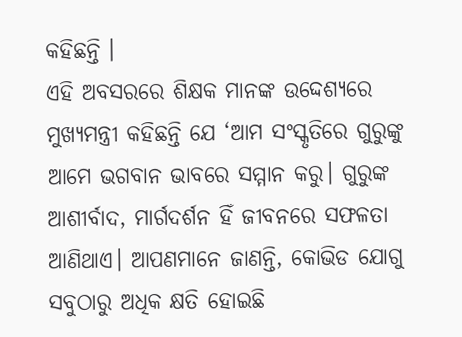କହିଛନ୍ତି ।
ଏହି ଅବସରରେ ଶିକ୍ଷକ ମାନଙ୍କ ଉଦ୍ଦେଶ୍ୟରେ ମୁଖ୍ୟମନ୍ତ୍ରୀ କହିଛନ୍ତି ଯେ ‘ଆମ ସଂସ୍କୃତିରେ ଗୁରୁଙ୍କୁ ଆମେ ଭଗବାନ ଭାବରେ ସମ୍ମାନ କରୁ। ଗୁରୁଙ୍କ ଆଶୀର୍ବାଦ, ମାର୍ଗଦର୍ଶନ ହିଁ ଜୀବନରେ ସଫଳତା ଆଣିଥାଏ। ଆପଣମାନେ ଜାଣନ୍ତି, କୋଭିଡ ଯୋଗୁ ସବୁଠାରୁ ଅଧିକ କ୍ଷତି ହୋଇଛି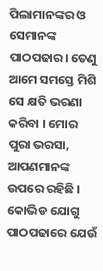ପିଲାମାନଙ୍କର ଓ ସେମାନଙ୍କ ପାଠପଢାର। ତେଣୁ ଆମେ ସମସ୍ତେ ମିଶି ସେ କ୍ଷତି ଭରଣା କରିବା । ମୋର ପୁରା ଭରସା, ଆପଣମାନଙ୍କ ଉପରେ ରହିଛି । କୋଭିଡ ଯୋଗୁ ପାଠପଢାରେ ଯେଉଁ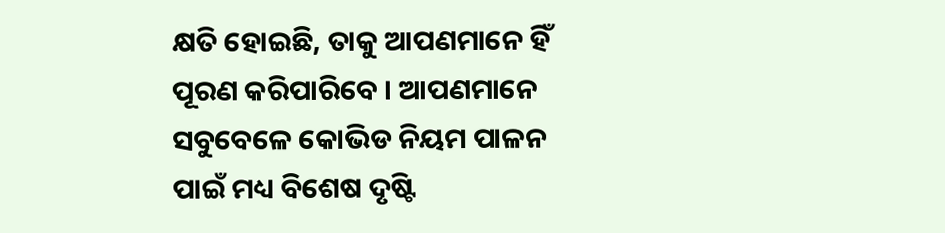କ୍ଷତି ହୋଇଛି, ତାକୁ ଆପଣମାନେ ହିଁ ପୂରଣ କରିପାରିବେ । ଆପଣମାନେ ସବୁବେଳେ କୋଭିଡ ନିୟମ ପାଳନ ପାଇଁ ମଧ୍ୟ ବିଶେଷ ଦୃଷ୍ଟି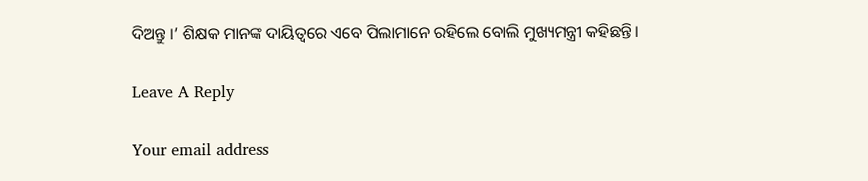ଦିଅନ୍ତୁ ।’ ଶିକ୍ଷକ ମାନଙ୍କ ଦାୟିତ୍ବରେ ଏବେ ପିଲାମାନେ ରହିଲେ ବୋଲି ମୁଖ୍ୟମନ୍ତ୍ରୀ କହିଛନ୍ତି।

Leave A Reply

Your email address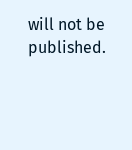will not be published.